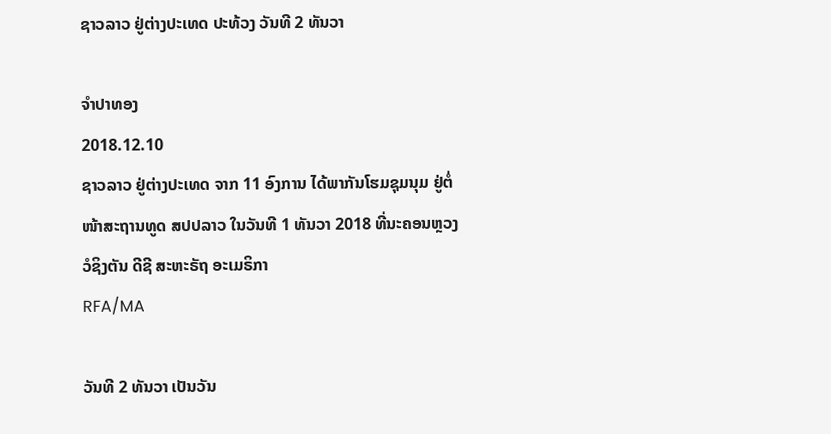ຊາວລາວ ຢູ່ຕ່າງປະເທດ ປະທ້ວງ ວັນທີ 2 ທັນວາ

ຈຳປາທອງ
2018.12.10
ຊາວລາວ ຢູ່ຕ່າງປະເທດ ຈາກ 11 ອົງການ ໄດ້ພາກັນໂຮມຊຸມນຸມ ຢູ່ຕໍ່ໜ້າສະຖານທູດ ສປປລາວ ໃນວັນທີ 1 ທັນວາ 2018 ທີ່ນະຄອນຫຼວງ ວໍຊິງຕັນ ດີຊີ ສະຫະຣັຖ ອະເມຣິກາ
RFA/MA

ວັນທີ 2 ທັນວາ ເປັນວັນ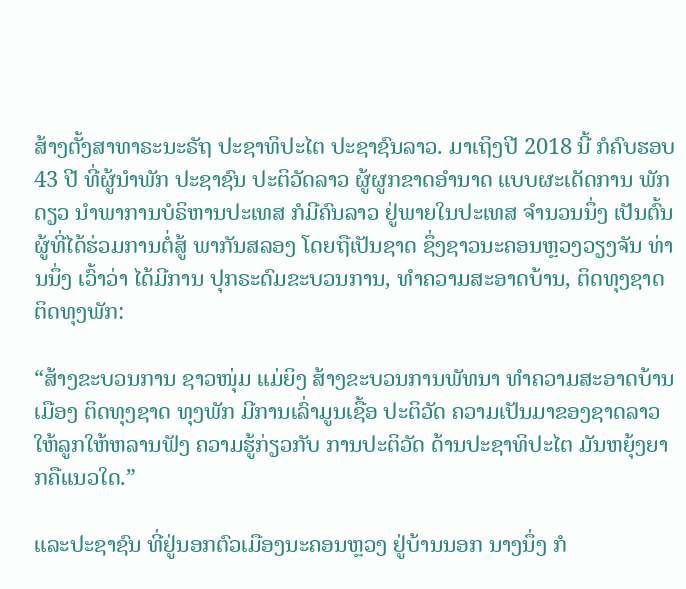ສ້າງຕັ້ງສາທາຣະນະຣັຖ ປະຊາທິປະໄຕ ປະຊາຊົນລາວ. ມາເຖິງປີ 2018 ນີ້ ກໍຄົບຮອບ 43 ປີ ທີ່ຜູ້ນໍາພັກ ປະຊາຊົນ ປະຕິວັດລາວ ຜູ້ຜູກຂາດອໍານາດ ແບບຜະເດັດການ ພັກດຽວ ນໍາພາການບໍຣິຫານປະເທສ ກໍມີຄົນລາວ ຢູ່ພາຍໃນປະເທສ ຈໍານວນນຶ່ງ ເປັນຕົ້ນ ຜູ້ທີ່ໄດ້ຮ່ວມການຕໍ່ສູ້ ພາກັນສລອງ ໂດຍຖືເປັນຊາດ ຊຶ່ງຊາວນະຄອນຫຼວງວຽງຈັນ ທ່ານນຶ່ງ ເວົ້າວ່າ ໄດ້ມີການ ປຸກຣະດົມຂະບວນການ, ທໍາຄວາມສະອາດບ້ານ, ຕິດທຸງຊາດ ຕິດທຸງພັກ:

“ສ້າງຂະບວນການ ຊາວໜຸ່ມ ແມ່ຍິງ ສ້າງຂະບວນການພັທນາ ທໍາຄວາມສະອາດບ້ານເມືອງ ຕິດທຸງຊາດ ທຸງພັກ ມີການເລົ່າມູນເຊື້ອ ປະຕິວັດ ຄວາມເປັນມາຂອງຊາດລາວ ໃຫ້ລູກໃຫ້ຫລານຟັງ ຄວາມຮູ້ກ່ຽວກັບ ການປະຕິວັດ ດ້ານປະຊາທິປະໄຕ ມັນຫຍຸ້ງຍາກຄືແນວໃດ.”

ແລະປະຊາຊົນ ທີ່ຢູ່ນອກຕົວເມືອງນະຄອນຫຼວງ ຢູ່ບ້ານນອກ ນາງນຶ່ງ ກໍ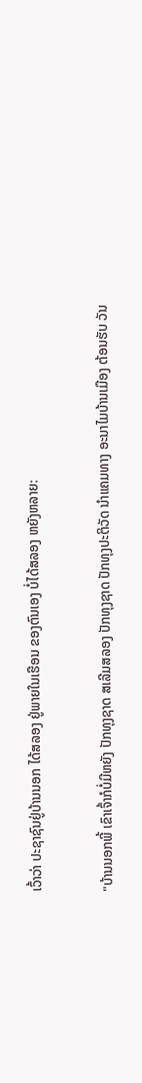ເວົ້າວ່າ ປະຊາຊົນຢູ່ບ້ານນອກ ໄດ້ສລອງ ຢູ່ພາຍໃນເຮືອນ ຂອງຕົນເອງ ບໍ່ໄດ້ສລອງ ຫຍັງຫລາຍ:

"ບ້ານນອກພີ້ ເຂົາເຈົ້າກໍບໍ່ມີຫຍັງ ປັກທຸງຊາດ ສເລີມສລອງ ປັກທຸງຊາດ ປັກທຸງປະຕິວັດ ນໍາແຄມທາງ ອະນາໄມບ້ານເມືອງ ຕ້ອນຮັບ ວັນ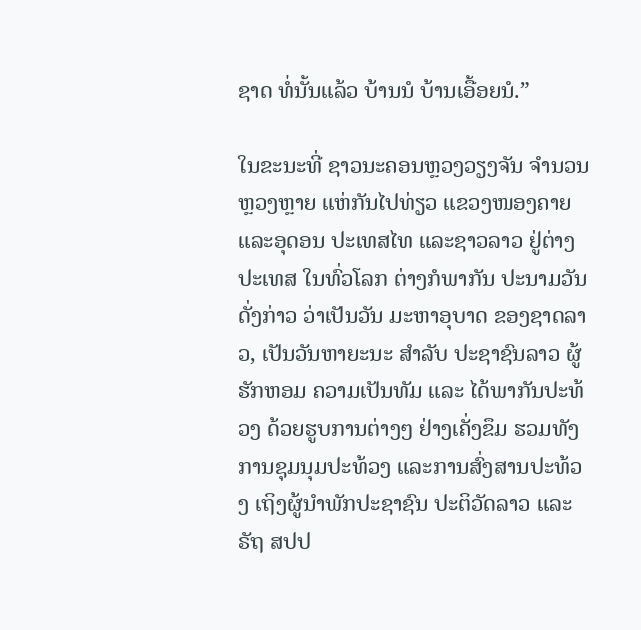ຊາດ ທໍ່ນັ້ນແລ້ວ ບ້ານນໍ ບ້ານເອື້ອຍນໍ.”

ໃນຂະນະທີ່ ຊາວນະຄອນຫຼວງວຽງຈັນ ຈໍານວນຫຼວງຫຼາຍ ແຫ່ກັນໄປທ່ຽວ ແຂວງໜອງຄາຍ ແລະອຸດອນ ປະເທສໄທ ແລະຊາວລາວ ຢູ່ຕ່າງປະເທສ ໃນທົ່ວໂລກ ຕ່າງກໍພາກັນ ປະນາມວັນດັ່ງກ່າວ ວ່າເປັນວັນ ມະຫາອຸບາດ ຂອງຊາດລາວ, ເປັນວັນຫາຍະນະ ສໍາລັບ ປະຊາຊົນລາວ ຜູ້ຮັກຫອມ ຄວາມເປັນທັມ ແລະ ໄດ້ພາກັນປະທ້ວງ ດ້ວຍຮູບການຕ່າງໆ ຢ່າງເຄັ່ງຂຶມ ຮວມທັງ ການຊຸມນຸມປະທ້ວງ ແລະການສົ່ງສານປະທ້ວງ ເຖິງຜູ້ນໍາພັກປະຊາຊົນ ປະຕິວັດລາວ ແລະຣັຖ ສປປ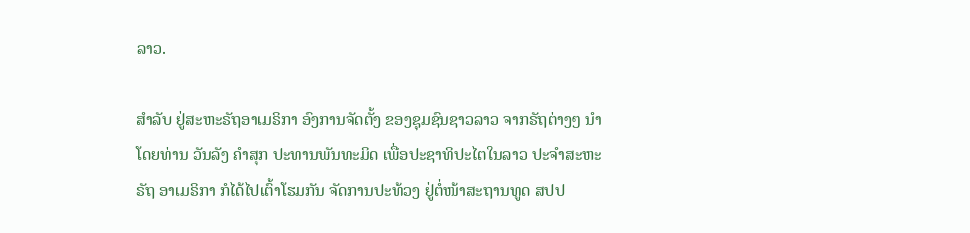ລາວ.

ສໍາລັບ ຢູ່ສະຫະຣັຖອາເມຣິກາ ອົງການຈັດຕັ້ງ ຂອງຊຸມຊົນຊາວລາວ ຈາກຣັຖຕ່າງໆ ນໍາໂດຍທ່ານ ວັນລັງ ຄໍາສຸກ ປະທານພັນທະມິດ ເພື່ອປະຊາທິປະໄຕໃນລາວ ປະຈໍາສະຫະຣັຖ ອາເມຣິກາ ກໍໄດ້ໄປເຕົ້າໂຮມກັນ ຈັດການປະທ້ວງ ຢູ່ຕໍ່ໜ້າສະຖານທູດ ສປປ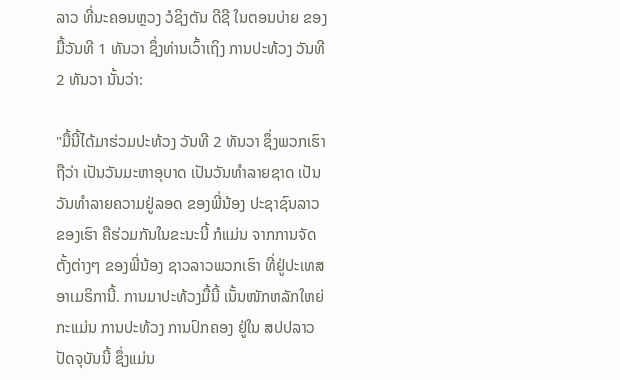ລາວ ທີ່ນະຄອນຫຼວງ ວໍຊິງຕັນ ດີຊີ ໃນຕອນບ່າຍ ຂອງມື້ວັນທີ 1 ທັນວາ ຊຶ່ງທ່ານເວົ້າເຖິງ ການປະທ້ວງ ວັນທີ 2 ທັນວາ ນັ້ນວ່າ:

"ມື້ນີ້ໄດ້ມາຮ່ວມປະທ້ວງ ວັນທີ 2 ທັນວາ ຊຶ່ງພວກເຮົາ ຖືວ່າ ເປັນວັນມະຫາອຸບາດ ເປັນວັນທໍາລາຍຊາດ ເປັນວັນທໍາລາຍຄວາມຢູ່ລອດ ຂອງພີ່ນ້ອງ ປະຊາຊົນລາວຂອງເຮົາ ຄືຮ່ວມກັນໃນຂະນະນີ້ ກໍແມ່ນ ຈາກການຈັດຕັ້ງຕ່າງໆ ຂອງພີ່ນ້ອງ ຊາວລາວພວກເຮົາ ທີ່ຢູ່ປະເທສ ອາເມຣິການີ້. ການມາປະທ້ວງມື້ນີ້ ເນັ້ນໜັກຫລັກໃຫຍ່ ກະແມ່ນ ການປະທ້ວງ ການປົກຄອງ ຢູ່ໃນ ສປປລາວ ປັດຈຸບັນນີ້ ຊຶ່ງແມ່ນ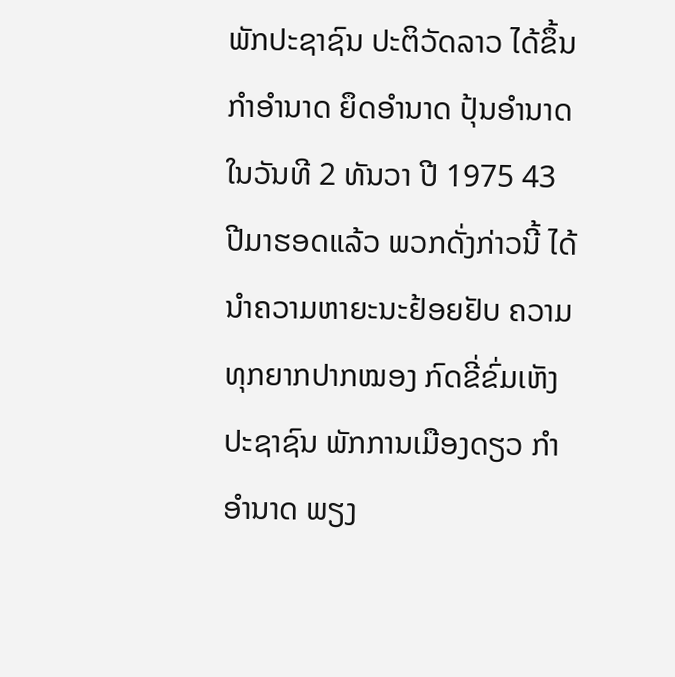ພັກປະຊາຊົນ ປະຕິວັດລາວ ໄດ້ຂຶ້ນກໍາອໍານາດ ຍຶດອໍານາດ ປຸ້ນອໍານາດໃນວັນທີ 2 ທັນວາ ປີ 1975 43 ປີມາຮອດແລ້ວ ພວກດັ່ງກ່າວນີ້ ໄດ້ນໍາຄວາມຫາຍະນະຢ້ອຍຢັບ ຄວາມທຸກຍາກປາກໝອງ ກົດຂີ່ຂົ່ມເຫັງປະຊາຊົນ ພັກການເມືອງດຽວ ກໍາອໍານາດ ພຽງ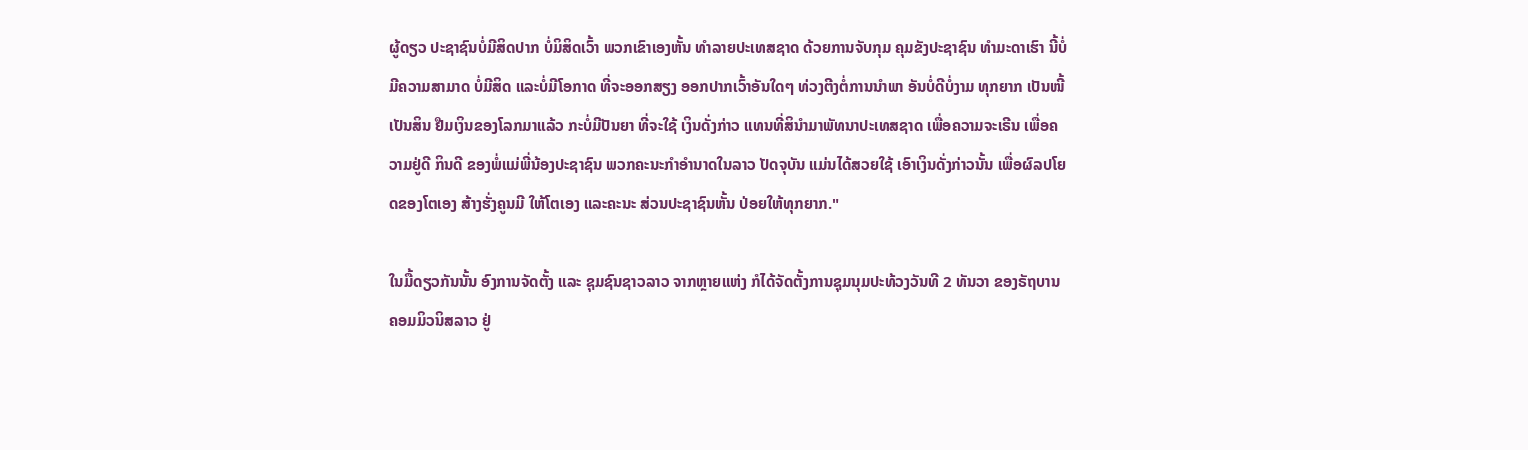ຜູ້ດຽວ ປະຊາຊົນບໍ່ມີສິດປາກ ບໍ່ມິສິດເວົ້າ ພວກເຂົາເອງຫັ້ນ ທໍາລາຍປະເທສຊາດ ດ້ວຍການຈັບກຸມ ຄຸມຂັງປະຊາຊົນ ທໍາມະດາເຮົາ ນີ້ບໍ່ມີຄວາມສາມາດ ບໍ່ມີສິດ ແລະບໍ່ມີໂອກາດ ທີ່ຈະອອກສຽງ ອອກປາກເວົ້າອັນໃດໆ ທ່ວງຕີງຕໍ່ການນໍາພາ ອັນບໍ່ດີບໍ່ງາມ ທຸກຍາກ ເປັນໜີ້ເປັນສິນ ຢືມເງິນຂອງໂລກມາແລ້ວ ກະບໍ່ມີປັນຍາ ທີ່ຈະໃຊ້ ເງິນດັ່ງກ່າວ ແທນທີ່ສິນໍາມາພັທນາປະເທສຊາດ ເພື່ອຄວາມຈະເຣີນ ເພື່ອຄວາມຢູ່ດີ ກິນດີ ຂອງພໍ່ແມ່ພີ່ນ້ອງປະຊາຊົນ ພວກຄະນະກໍາອໍານາດໃນລາວ ປັດຈຸບັນ ແມ່ນໄດ້ສວຍໃຊ້ ເອົາເງິນດັ່ງກ່າວນັ້ນ ເພື່ອຜົລປໂຍດຂອງໂຕເອງ ສ້າງຮັ່ງຄູນມີ ໃຫ້ໂຕເອງ ແລະຄະນະ ສ່ວນປະຊາຊົນຫັ້ນ ປ່ອຍໃຫ້ທຸກຍາກ."

ໃນມື້ດຽວກັນນັ້ນ ອົງການຈັດຕັ້ງ ແລະ ຊຸມຊົນຊາວລາວ ຈາກຫຼາຍແຫ່ງ ກໍໄດ້ຈັດຕັ້ງການຊຸມນຸມປະທ້ວງວັນທີ 2 ທັນວາ ຂອງຣັຖບານ ຄອມມິວນິສລາວ ຢູ່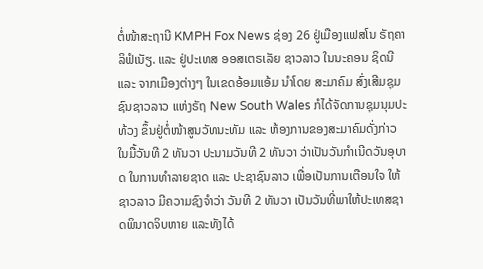ຕໍ່ໜ້າສະຖານີ KMPH Fox News ຊ່ອງ 26 ຢູ່ເມືອງແຟສໂນ ຣັຖຄາລິຟໍເນັຽ. ແລະ ຢູ່ປະເທສ ອອສເຕຣເລັຍ ຊາວລາວ ໃນນະຄອນ ຊິດນີ ແລະ ຈາກເມືອງຕ່າງໆ ໃນເຂດອ້ອມແອ້ມ ນຳໂດຍ ສະມາຄົມ ສົ່ງເສີມຊຸມຊົນຊາວລາວ ແຫ່ງຣັຖ New South Wales ກໍໄດ້ຈັດການຊຸມນຸມປະທ້ວງ ຂຶ້ນຢູ່ຕໍ່ໜ້າສູນວັທນະທັມ ແລະ ຫ້ອງການຂອງສະມາຄົມດັ່ງກ່າວ ໃນມື້ວັນທີ 2 ທັນວາ ປະນາມວັນທີ 2 ທັນວາ ວ່າເປັນວັນກໍາເນີດວັນອຸບາດ ໃນການທໍາລາຍຊາດ ແລະ ປະຊາຊົນລາວ ເພື່ອເປັນການເຕືອນໃຈ ໃຫ້ຊາວລາວ ມີຄວາມຊົງຈໍາວ່າ ວັນທີ 2 ທັນວາ ເປັນວັນທີ່ພາໃຫ້ປະເທສຊາດພິນາດຈິບຫາຍ ແລະທັງໄດ້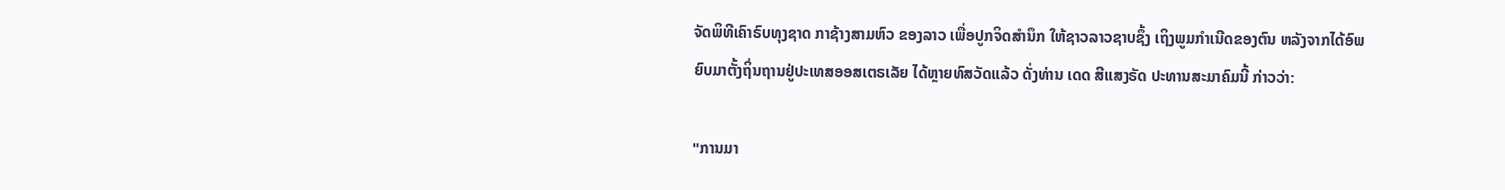ຈັດພິທີເຄົາຣົບທຸງຊາດ ກາຊ້າງສາມຫົວ ຂອງລາວ ເພື່ອປູກຈິດສຳນຶກ ໃຫ້ຊາວລາວຊາບຊຶ້ງ ເຖິງພູມກຳເນີດຂອງຕົນ ຫລັງຈາກໄດ້ອົພຍົບມາຕັ້ງຖິ່ນຖານຢູ່ປະເທສອອສເຕຣເລັຍ ໄດ້ຫຼາຍທົສວັດແລ້ວ ດັ່ງທ່ານ ເດດ ສີແສງຣັດ ປະທານສະມາຄົມນີ້ ກ່າວວ່າ:

"ການມາ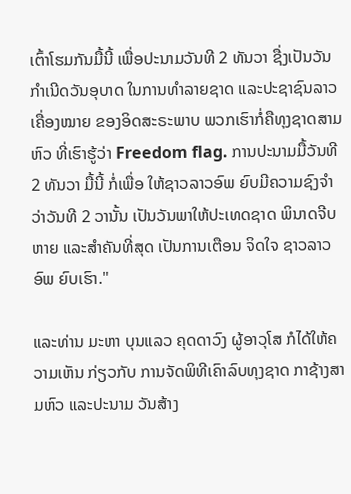ເຕົ້າໂຮມກັນມື້ນີ້ ເພື່ອປະນາມວັນທີ 2 ທັນວາ ຊື່ງເປັນວັນ ກຳເນີດວັນອຸບາດ ໃນການທຳລາຍຊາດ ແລະປະຊາຊົນລາວ ເຄື່ອງໝາຍ ຂອງອິດສະຣະພາບ ພວກເຮົາກໍ່ຄືທຸງຊາດສາມຫົວ ທີ່ເຮົາຮູ້ວ່າ Freedom flag. ການປະນາມມື້ວັນທີ 2 ທັນວາ ມື້ນີ້ ກໍ່ເພື່ອ ໃຫ້ຊາວລາວອົພ ຍົບມີຄວາມຊົງຈຳວ່າວັນທີ 2 ວານັ້ນ ເປັນວັນພາໃຫ້ປະເທດຊາດ ພິນາດຈີບຫາຍ ແລະສຳຄັນທີ່ສຸດ ເປັນການເຕືອນ ຈິດໃຈ ຊາວລາວອົພ ຍົບເຮົາ."

ແລະທ່ານ ມະຫາ ບຸນແລວ ຄຸດດາວົງ ຜູ້ອາວຸໂສ ກໍໄດ້ໃຫ້ຄວາມເຫັນ ກ່ຽວກັບ ການຈັດພິທີເຄົາລົບທຸງຊາດ ກາຊ້າງສາມຫົວ ແລະປະນາມ ວັນສ້າງ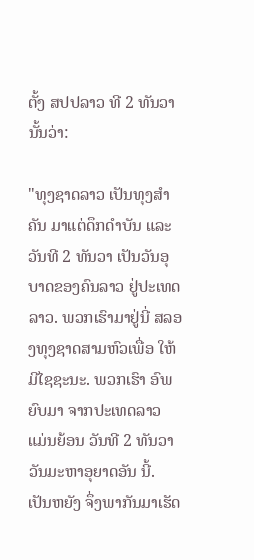ຕັ້ງ ສປປລາວ ທີ 2 ທັນວານັ້ນວ່າ:

"ທຸງຊາດລາວ ເປັນທຸງສຳຄັນ ມາແຕ່ດຶກດຳບັນ ແລະວັນທີ 2 ທັນວາ ເປັນວັນອຸບາດຂອງຄົນລາວ ຢູ່ປະເທດລາວ. ພວກເຮົາມາຢູ່ນີ່ ສລອງທຸງຊາດສາມຫົວເພື່ອ ໃຫ້ມີໄຊຊະນະ. ພວກເຮົາ ອົພຍົບມາ ຈາກປະເທດລາວ ແມ່ນຍ້ອນ ວັນທີ 2 ທັນວາ ວັນມະຫາອຸຍາດອັນ ນີ້. ເປັນຫຍັງ ຈຶ່ງພາກັນມາເຮັດ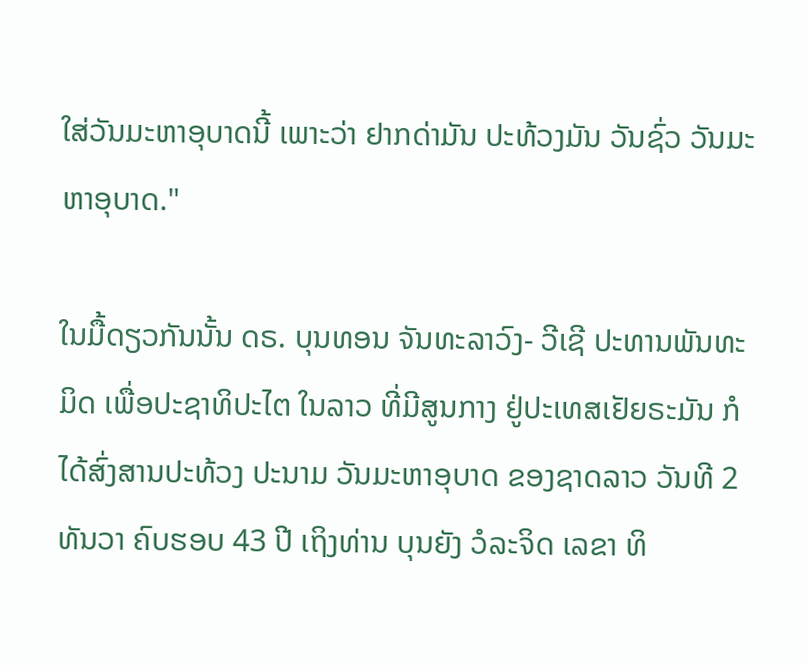ໃສ່ວັນມະຫາອຸບາດນີ້ ເພາະວ່າ ຢາກດ່າມັນ ປະທ້ວງມັນ ວັນຊົ່ວ ວັນມະຫາອຸບາດ."

ໃນມື້ດຽວກັນນັ້ນ ດຣ. ບຸນທອນ ຈັນທະລາວົງ- ວີເຊີ ປະທານພັນທະມິດ ເພື່ອປະຊາທິປະໄຕ ໃນລາວ ທີ່ມີສູນກາງ ຢູ່ປະເທສເຢັຍຣະມັນ ກໍໄດ້ສົ່ງສານປະທ້ວງ ປະນາມ ວັນມະຫາອຸບາດ ຂອງຊາດລາວ ວັນທີ 2 ທັນວາ ຄົບຮອບ 43 ປີ ເຖິງທ່ານ ບຸນຍັງ ວໍລະຈິດ ເລຂາ ທິ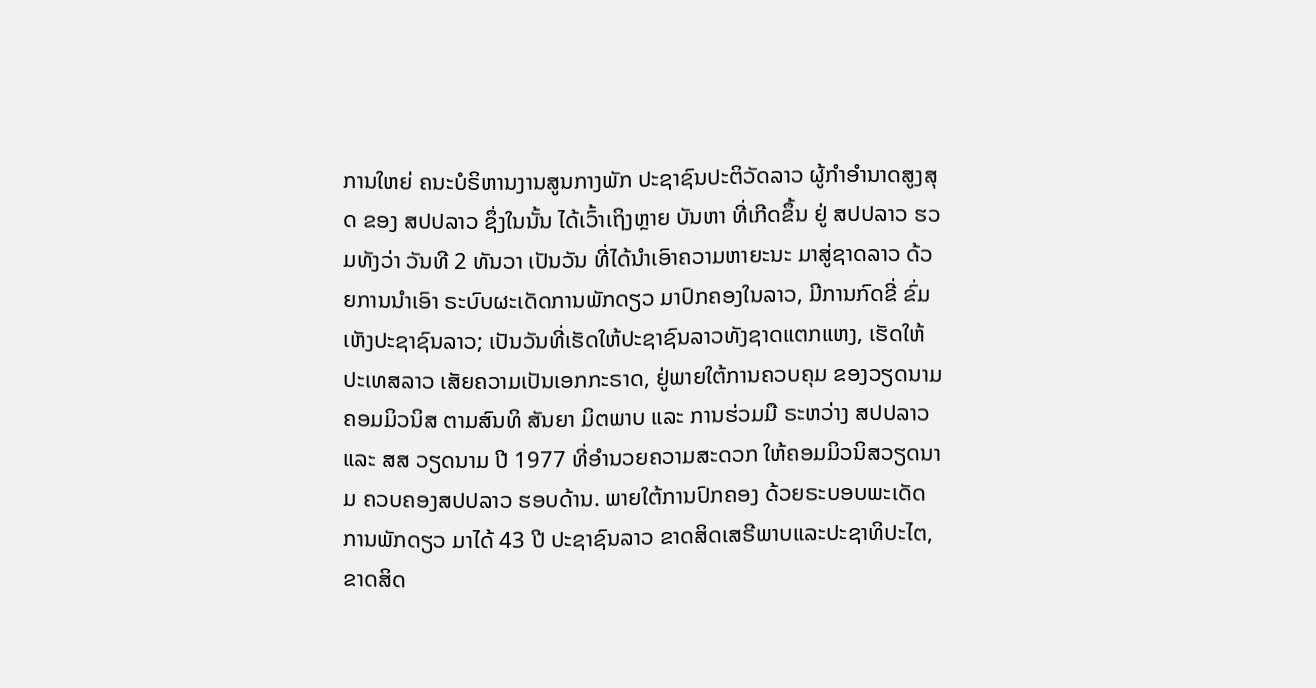ການໃຫຍ່ ຄນະບໍຣິຫານງານສູນກາງພັກ ປະຊາຊົນປະຕິວັດລາວ ຜູ້ກໍາອໍານາດສູງສຸດ ຂອງ ສປປລາວ ຊຶ່ງໃນນັ້ນ ໄດ້ເວົ້າເຖິງຫຼາຍ ບັນຫາ ທີ່ເກີດຂຶ້ນ ຢູ່ ສປປລາວ ຮວມທັງວ່າ ວັນທີ 2 ທັນວາ ເປັນວັນ ທີ່ໄດ້ນຳເອົາຄວາມຫາຍະນະ ມາສູ່ຊາດລາວ ດ້ວຍການນຳເອົາ ຣະບົບຜະເດັດການພັກດຽວ ມາປົກຄອງໃນລາວ, ມີການກົດຂີ່ ຂົ່ມເຫັງປະຊາຊົນລາວ; ເປັນວັນທີ່ເຮັດໃຫ້ປະຊາຊົນລາວທັງຊາດແຕກແຫງ, ເຮັດໃຫ້ປະເທສລາວ ເສັຍຄວາມເປັນເອກກະຣາດ, ຢູ່ພາຍໃຕ້ການຄວບຄຸມ ຂອງວຽດນາມ ຄອມມິວນິສ ຕາມສົນທິ ສັນຍາ ມິຕພາບ ແລະ ການຮ່ວມມື ຣະຫວ່າງ ສປປລາວ ແລະ ສສ ວຽດນາມ ປີ 1977 ທີ່ອຳນວຍຄວາມສະດວກ ໃຫ້ຄອມມິວນິສວຽດນາມ ຄວບຄອງສປປລາວ ຮອບດ້ານ. ພາຍໃຕ້ການປົກຄອງ ດ້ວຍຣະບອບພະເດັດການພັກດຽວ ມາໄດ້ 43 ປີ ປະຊາຊົນລາວ ຂາດສິດເສຣີພາບແລະປະຊາທິປະໄຕ, ຂາດສິດ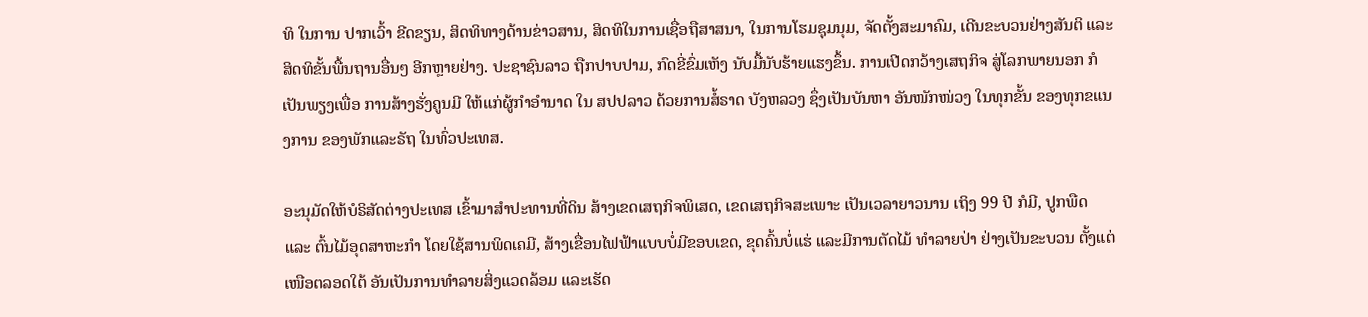ທິ ໃນການ ປາກເວົ້າ ຂີດຂຽນ, ສິດທິທາງດ້ານຂ່າວສານ, ສິດທິໃນການເຊື່ອຖືສາສນາ, ໃນການໂຮມຊຸມນຸມ, ຈັດຕັ້ງສະມາຄົມ, ເດີນຂະບວນຢ່າງສັນຕິ ແລະສິດທິຂັ້ນພື້ນຖານອື່ນໆ ອີກຫຼາຍຢ່າງ. ປະຊາຊົນລາວ ຖືກປາບປາມ, ກົດຂີ່ຂົ່ມເຫັງ ນັບມື້ນັບຮ້າຍແຮງຂຶ້ນ. ການເປີດກວ້າງເສຖກິຈ ສູ່ໂລກພາຍນອກ ກໍເປັນພຽງເພື່ອ ການສ້າງຮັ່ງຄູນມີ ໃຫ້ແກ່ຜູ້ກຳອຳນາດ ໃນ ສປປລາວ ດ້ວຍການສໍ້ຣາດ ບັງຫລວງ ຊຶ່ງເປັນບັນຫາ ອັນໜັກໜ່ວງ ໃນທຸກຂັ້ນ ຂອງທຸກຂແນງການ ຂອງພັກແລະຣັຖ ໃນທົ່ວປະເທສ.

ອະນຸມັດໃຫ້ບໍຣິສັດຕ່າງປະເທສ ເຂົ້າມາສຳປະທານທີ່ດິນ ສ້າງເຂດເສຖກິຈພິເສດ, ເຂດເສຖກິຈສະເພາະ ເປັນເວລາຍາວນານ ເຖິງ 99 ປີ ກໍມີ, ປູກພືດ ແລະ ຕົ້ນໄມ້ອຸດສາຫະກຳ ໂດຍໃຊ້ສານພິດເຄມີ, ສ້າງເຂື່ອນໄຟຟ້າແບບບໍ່ມີຂອບເຂດ, ຂຸດຄົ້ນບໍ່ແຮ່ ແລະມີການຕັດໄມ້ ທຳລາຍປ່າ ຢ່າງເປັນຂະບວນ ຕັ້ງແຕ່ເໜືອຕລອດໃຕ້ ອັນເປັນການທຳລາຍສິ່ງແວດລ້ອມ ແລະເຮັດ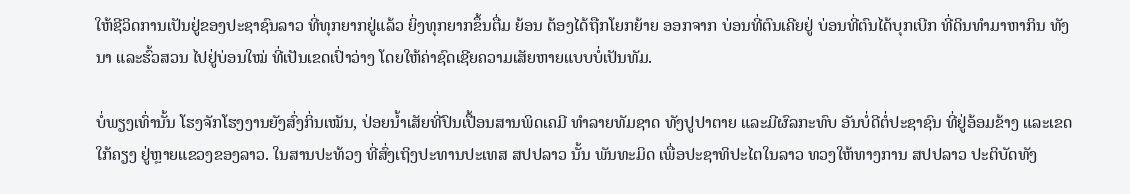ໃຫ້ຊີວິດການເປັນຢູ່ຂອງປະຊາຊົນລາວ ທີ່ທຸກຍາກຢູ່ແລ້ວ ຍິ່ງທຸກຍາກຂຶ້ນຕື່ມ ຍ້ອນ ຕ້ອງໄດ້ຖືກໂຍກຍ້າຍ ອອກຈາກ ບ່ອນທີ່ຕົນເຄີຍຢູ່ ບ່ອນທີ່ຕົນໄດ້ບຸກເບີກ ທີ່ດິນທຳມາຫາກິນ ທັງນາ ແລະຮົ້ວສວນ ໄປຢູ່ບ່ອນໃໝ່ ທີ່ເປັນເຂດເປົ່າວ່າງ ໂດຍໃຫ້ຄ່າຊົດເຊີຍຄວາມເສັຍຫາຍແບບບໍ່ເປັນທັມ.

ບໍ່ພຽງເທົ່ານັ້ນ ໂຮງຈັກໂຮງງານຍັງສົ່ງກິ່ນເໝັນ, ປ່ອຍນໍ້າເສັຍທີ່ປົນເປື້ອນສານພິດເຄມີ ທຳລາຍທັມຊາດ ທັງປູປາຕາຍ ແລະມີຜົລກະທົບ ອັນບໍ່ດີຕໍ່ປະຊາຊົນ ທີ່ຢູ່ອ້ອມຂ້າງ ແລະເຂດໃກ້ຄຽງ ຢູ່ຫຼາຍແຂວງຂອງລາວ. ໃນສານປະທ້ວງ ທີ່ສົ່ງເຖິງປະທານປະເທສ ສປປລາວ ນັ້ນ ພັນທະມິດ ເພື່ອປະຊາທິປະໄຕໃນລາວ ທວງໃຫ້ທາງການ ສປປລາວ ປະຕິບັດທັງ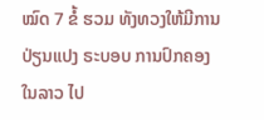ໝົດ 7 ຂໍ້ ຮວມ ທັງທວງໃຫ້ມີການປ່ຽນແປງ ຣະບອບ ການປົກຄອງໃນລາວ ໄປ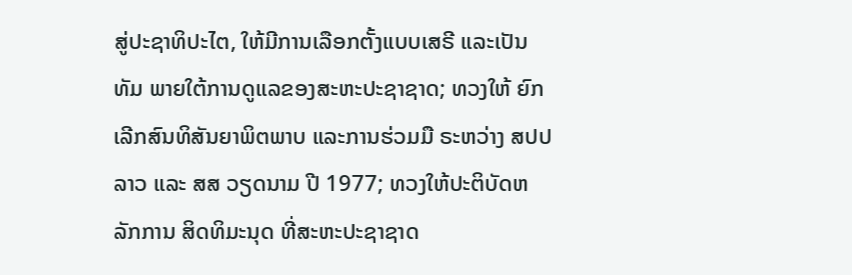ສູ່ປະຊາທິປະໄຕ, ໃຫ້ມີການເລືອກຕັ້ງແບບເສຣີ ແລະເປັນທັມ ພາຍໃຕ້ການດູແລຂອງສະຫະປະຊາຊາດ; ທວງໃຫ້ ຍົກເລີກສົນທິສັນຍາພິຕພາບ ແລະການຮ່ວມມື ຣະຫວ່າງ ສປປລາວ ແລະ ສສ ວຽດນາມ ປີ 1977; ທວງໃຫ້ປະຕິບັດຫລັກການ ສິດທິມະນຸດ ທີ່ສະຫະປະຊາຊາດ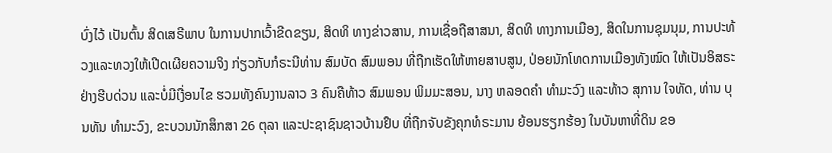ບົ່ງໄວ້ ເປັນຕົ້ນ ສິດເສຣີພາບ ໃນການປາກເວົ້າຂີດຂຽນ, ສິດທິ ທາງຂ່າວສານ, ການເຊື່ອຖືສາສນາ, ສິດທິ ທາງການເມືອງ, ສິດໃນການຊຸມນຸມ, ການປະທ້ວງແລະທວງໃຫ້ເປີດເຜີຍຄວາມຈິງ ກ່ຽວກັບກໍຣະນີທ່ານ ສົມບັດ ສົມພອນ ທີ່ຖືກເຮັດໃຫ້ຫາຍສາບສູນ, ປ່ອຍນັກໂທດການເມືອງທັງໝົດ ໃຫ້ເປັນອິສຣະຢ່າງຮີບດ່ວນ ແລະບໍ່ມີເງື່ອນໄຂ ຮວມທັງຄົນງານລາວ 3 ຄົນຄືທ້າວ ສົມພອນ ພິມມະສອນ, ນາງ ຫລອດຄຳ ທຳມະວົງ ແລະທ້າວ ສຸການ ໃຈທັດ, ທ່ານ ບຸນທັນ ທຳມະວົງ, ຂະບວນນັກສຶກສາ 26 ຕຸລາ ແລະປະຊາຊົນຊາວບ້ານຢຶບ ທີ່ຖືກຈັບຂັງຄຸກທໍຣະມານ ຍ້ອນຮຽກຮ້ອງ ໃນບັນຫາທີ່ດິນ ຂອ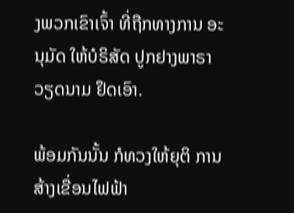ງພວກເຂົາເຈົ້າ ທີ່ຖືກທາງການ ອະນຸມັດ ໃຫ້ບໍຣິສັດ ປູກຢາງພາຣາ ວຽດນາມ ຢຶດເອົາ.

ພ້ອມກັນນັ້ນ ກໍທວງໃຫ້ຍຸຕິ ການສ້າງເຂື່ອນໄຟຟ້າ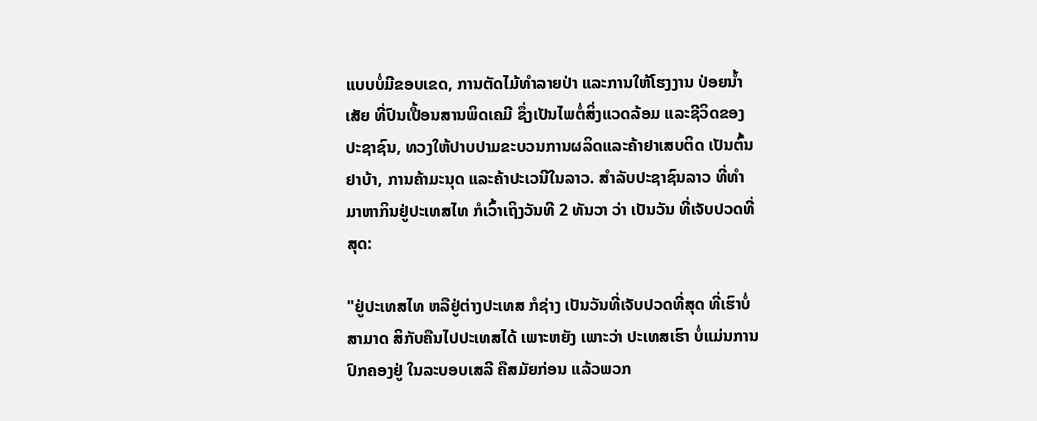ແບບບໍ່ມີຂອບເຂດ, ການຕັດໄມ້ທຳລາຍປ່າ ແລະການໃຫ້ໂຮງງານ ປ່ອຍນ້ຳເສັຍ ທີ່ປົນເປື້ອນສານພິດເຄມີ ຊຶ່ງເປັນໄພຕໍ່ສິ່ງແວດລ້ອມ ແລະຊີວິດຂອງປະຊາຊົນ, ທວງໃຫ້ປາບປາມຂະບວນການຜລິດແລະຄ້າຢາເສບຕິດ ເປັນຕົ້ນ ຢາບ້າ, ການຄ້າມະນຸດ ແລະຄ້າປະເວນີໃນລາວ. ສໍາລັບປະຊາຊົນລາວ ທີ່ທໍາມາຫາກິນຢູ່ປະເທສໄທ ກໍເວົ້າເຖິງວັນທີ 2 ທັນວາ ວ່າ ເປັນວັນ ທີ່ເຈັບປວດທີ່ສຸດ:

"ຢູ່ປະເທສໄທ ຫລືຢູ່ຕ່າງປະເທສ ກໍຊ່າງ ເປັນວັນທີ່ເຈັບປວດທີ່ສຸດ ທີ່ເຮົາບໍ່ສາມາດ ສິກັບຄືນໄປປະເທສໄດ້ ເພາະຫຍັງ ເພາະວ່າ ປະເທສເຮົາ ບໍ່ແມ່ນການປົກຄອງຢູ່ ໃນລະບອບເສລີ ຄືສມັຍກ່ອນ ແລ້ວພວກ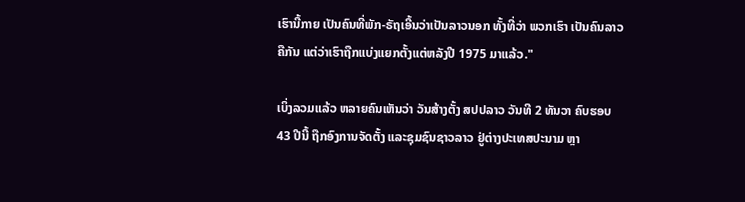ເຮົານີ້ກາຍ ເປັນຄົນທີ່ພັກ-ຣັຖເອີ້ນວ່າເປັນລາວນອກ ທັ້ງທີ່ວ່າ ພວກເຮົາ ເປັນຄົນລາວຄືກັນ ແຕ່ວ່າເຮົາຖືກແບ່ງແຍກຕັ້ງແຕ່ຫລັງປີ 1975 ມາແລ້ວ."

ເບິ່ງລວມແລ້ວ ຫລາຍຄົນເຫັນວ່າ ວັນສ້າງຕັ້ງ ສປປລາວ ວັນທີ 2 ທັນວາ ຄົບຮອບ 43 ປີນີ້ ຖືກອົງການຈັດຕັ້ງ ແລະຊຸມຊົນຊາວລາວ ຢູ່ຕ່າງປະເທສປະນາມ ຫຼາ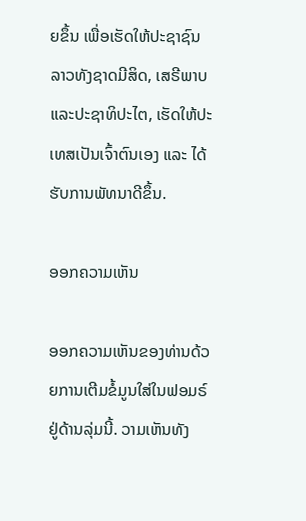ຍຂຶ້ນ ເພື່ອເຮັດໃຫ້ປະຊາຊົນລາວທັງຊາດມີສິດ, ເສຣີພາບແລະປະຊາທິປະໄຕ, ເຮັດໃຫ້ປະເທສເປັນເຈົ້າຕົນເອງ ແລະ ໄດ້ຮັບການພັທນາດີຂຶ້ນ.

ອອກຄວາມເຫັນ

ອອກຄວາມເຫັນຂອງທ່ານດ້ວຍການເຕີມຂໍ້ມູນໃສ່ໃນຟອມຣ໌ຢູ່ດ້ານລຸ່ມນີ້. ວາມເຫັນທັງ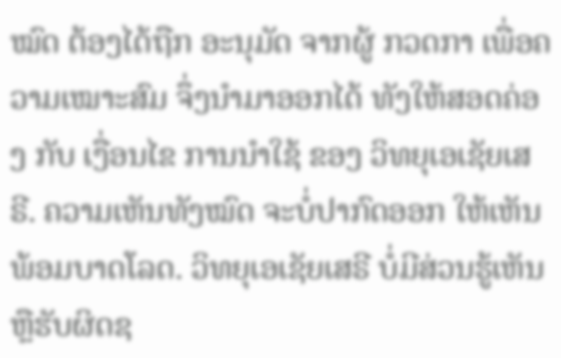ໝົດ ຕ້ອງໄດ້ຖືກ ອະນຸມັດ ຈາກຜູ້ ກວດກາ ເພື່ອຄວາມເໝາະສົມ ຈຶ່ງນໍາມາອອກໄດ້ ທັງໃຫ້ສອດຄ່ອງ ກັບ ເງື່ອນໄຂ ການນຳໃຊ້ ຂອງ ວິທຍຸເອເຊັຍເສຣີ. ຄວາມເຫັນທັງໝົດ ຈະບໍ່ປາກົດອອກ ໃຫ້ເຫັນພ້ອມບາດໂລດ. ວິທຍຸເອເຊັຍເສຣີ ບໍ່ມີສ່ວນຮູ້ເຫັນ ຫຼືຮັບຜິດຊ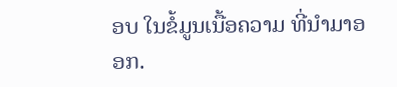ອບ ໃນຂໍ້ມູນເນື້ອຄວາມ ທີ່ນໍາມາອອກ.